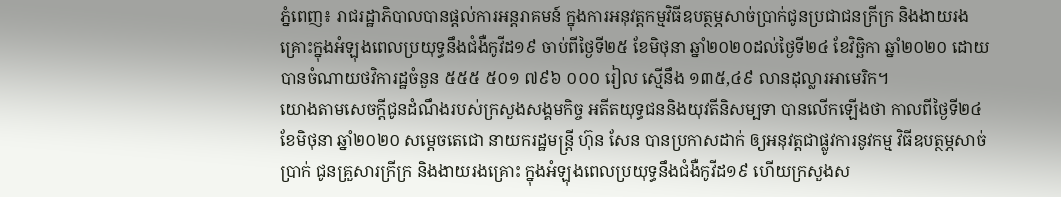ភ្នំពេញ៖ រាជរដ្ឋាភិបាលបានផ្តល់ការអន្តរាគមន៍ ក្នុងការអនុវត្តកម្មវិធីឧបត្ថម្ភសាច់ប្រាក់ជូនប្រជាជនក្រីក្រ និងងាយរងគ្រោះក្នុងអំឡុងពេលប្រយុទ្ធនឹងជំងឺកូវីដ១៩ ចាប់ពីថ្ងៃទី២៥ ខែមិថុនា ឆ្នាំ២០២០ដល់ថ្ងៃទី២៤ ខែវិច្ឆិកា ឆ្នាំ២០២០ ដោយបានចំណាយថវិការដ្ឋចំនួន ៥៥៥ ៥០១ ៧៩៦ ០០០ រៀល ស្មើនឹង ១៣៥,៤៩ លានដុល្លារអាមេរិក។
យោងតាមសេចក្តីជូនដំណឹងរបស់ក្រសួងសង្គមកិច្ច អតីតយុទ្ធជននិងយុវតីនិសម្បទា បានលើកឡើងថា កាលពីថ្ងៃទី២៤ ខែមិថុនា ឆ្នាំ២០២០ សម្តេចតេជោ នាយករដ្ឋមន្ត្រី ហ៊ុន សែន បានប្រកាសដាក់ ឲ្យអនុវត្តជាផ្លូវការនូវកម្ម វិធីឧបត្ថម្ភសាច់ប្រាក់ ជូនគ្រួសារក្រីក្រ និងងាយរងគ្រោះ ក្នុងអំឡុងពេលប្រយុទ្ធនឹងជំងឺកូវីដ១៩ ហើយក្រសួងស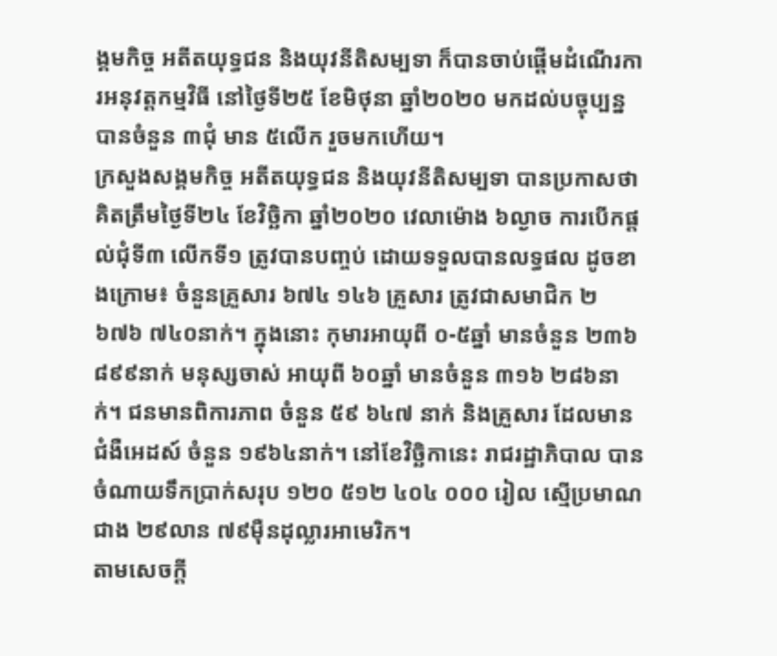ង្គមកិច្ច អតីតយុទ្ធជន និងយុវនីតិសម្បទា ក៏បានចាប់ផ្តើមដំណើរការអនុវត្តកម្មវិធី នៅថ្ងៃទី២៥ ខែមិថុនា ឆ្នាំ២០២០ មកដល់បច្ចុប្បន្ន បានចំនួន ៣ជុំ មាន ៥លើក រួចមកហើយ។
ក្រសួងសង្គមកិច្ច អតីតយុទ្ធជន និងយុវនីតិសម្បទា បានប្រកាសថា គិតត្រឹមថ្ងៃទី២៤ ខែវិច្ឆិកា ឆ្នាំ២០២០ វេលាម៉ោង ៦ល្ងាច ការបើកផ្តល់ជុំទី៣ លើកទី១ ត្រូវបានបញ្ចប់ ដោយទទួលបានលទ្ធផល ដូចខាងក្រោម៖ ចំនួនគ្រួសារ ៦៧៤ ១៤៦ គ្រួសារ ត្រូវជាសមាជិក ២ ៦៧៦ ៧៤០នាក់។ ក្នុងនោះ កុមារអាយុពី ០-៥ឆ្នាំ មានចំនួន ២៣៦ ៨៩៩នាក់ មនុស្សចាស់ អាយុពី ៦០ឆ្នាំ មានចំនួន ៣១៦ ២៨៦នាក់។ ជនមានពិការភាព ចំនួន ៥៩ ៦៤៧ នាក់ និងគ្រួសារ ដែលមានជំងឺអេដស៍ ចំនួន ១៩៦៤នាក់។ នៅខែវិច្ឆិកានេះ រាជរដ្ឋាភិបាល បានចំណាយទឹកប្រាក់សរុប ១២០ ៥១២ ៤០៤ ០០០ រៀល ស្មើប្រមាណជាង ២៩លាន ៧៩ម៉ឺនដុល្លារអាមេរិក។
តាមសេចក្តី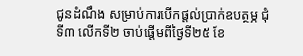ជូនដំណឹង សម្រាប់ការបើកផ្តល់ប្រាក់ឧបត្ថម្ភ ជុំទី៣ លើកទី២ ចាប់ផ្តើមពីថ្ងៃទី២៥ ខែ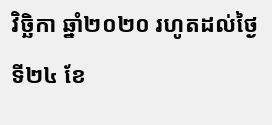វិច្ឆិកា ឆ្នាំ២០២០ រហូតដល់ថ្ងៃទី២៤ ខែ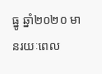ធ្នូ ឆ្នាំ២០២០ មានរយៈពេល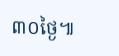៣០ថ្ងៃ៕